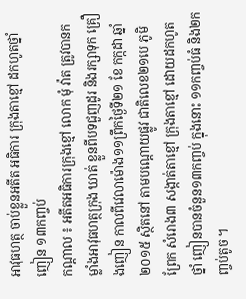អាវុធហត្ថ ចាប់ខ្លួនអតីត អធិការ ក្រុងតាខ្មៅ ដកហូតថ្នាំញៀន ១៣កញ្ចប់
កណ្ដាល ៖ អតីតអធិការក្រុងខ្មៅ លោក មុំ វ៉ាត ត្រូវបានកម្លាំងអាវុធហត្ថក្រុង ឃាត់ ខ្លួនពីបទជួញដូរ និងរក្សាទុក គ្រឿងញៀន កាលពីវេលាម៉ោង១១ព្រឹកថ្ងៃទី២១ ខែ កក្កដា ឆ្នាំ២០១៥ ស្ថិតនៅ តាមបណ្ដោយផ្លូវ ជាតិលេខ២១បេ ភូមិព្រែក សំរោង៣ សង្កាត់តាខ្មៅ ក្រុងតាខ្មៅ ដោយដកហូតថ្នាំ ញៀនបានចំនួន១៣កញ្ចប់ ក្នុងនោះ ១១កញ្ចប់ធំ និង២កញ្ចប់តូច ។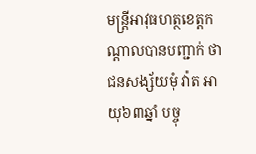មន្ដ្រីអាវុធហត្ថខេត្ដកណ្ដាលបានបញ្ជាក់ ថា ជនសង្ស័យមុំ វ៉ាត អាយុ៦៣ឆ្នាំ បច្ចុ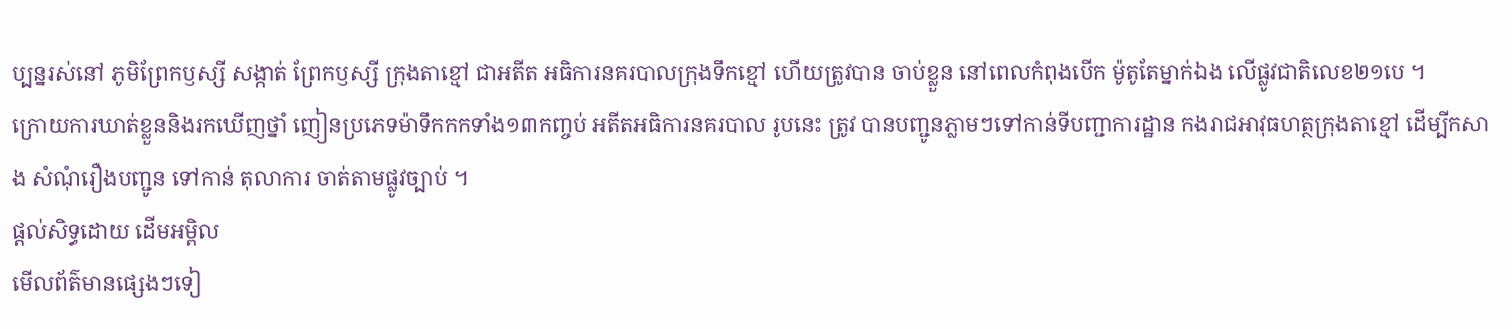ប្បន្នរស់នៅ ភូមិព្រែកឫស្សី សង្កាត់ ព្រែកឫស្សី ក្រុងតាខ្មៅ ជាអតីត អធិការនគរបាលក្រុងទឹកខ្មៅ ហើយត្រូវបាន ចាប់ខ្លួន នៅពេលកំពុងបើក ម៉ូតូតែម្នាក់ឯង លើផ្លូវជាតិលេខ២១បេ ។
ក្រោយការឃាត់ខ្លួននិងរកឃើញថ្នាំ ញៀនប្រភេទម៉ាទឹកកកទាំង១៣កញ្ចប់ អតីតអធិការនគរបាល រូបនេះ ត្រូវ បានបញ្ជូនភ្លាមៗទៅកាន់ទីបញ្ជាការដ្ឋាន កងរាជអាវុធហត្ថក្រុងតាខ្មៅ ដើម្បីកសាង សំណុំរឿងបញ្ជូន ទៅកាន់ តុលាការ ចាត់តាមផ្លូវច្បាប់ ។
ផ្តល់សិទ្ធដោយ ដើមអម្ពិល
មើលព័ត៌មានផ្សេងៗទៀ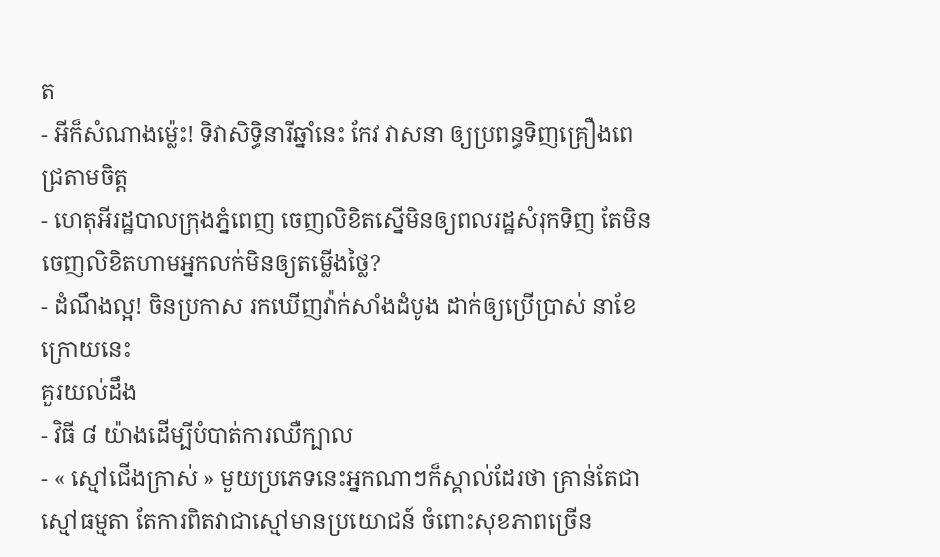ត
- អីក៏សំណាងម្ល៉េះ! ទិវាសិទ្ធិនារីឆ្នាំនេះ កែវ វាសនា ឲ្យប្រពន្ធទិញគ្រឿងពេជ្រតាមចិត្ត
- ហេតុអីរដ្ឋបាលក្រុងភ្នំពេញ ចេញលិខិតស្នើមិនឲ្យពលរដ្ឋសំរុកទិញ តែមិនចេញលិខិតហាមអ្នកលក់មិនឲ្យតម្លើងថ្លៃ?
- ដំណឹងល្អ! ចិនប្រកាស រកឃើញវ៉ាក់សាំងដំបូង ដាក់ឲ្យប្រើប្រាស់ នាខែក្រោយនេះ
គួរយល់ដឹង
- វិធី ៨ យ៉ាងដើម្បីបំបាត់ការឈឺក្បាល
- « ស្មៅជើងក្រាស់ » មួយប្រភេទនេះអ្នកណាៗក៏ស្គាល់ដែរថា គ្រាន់តែជាស្មៅធម្មតា តែការពិតវាជាស្មៅមានប្រយោជន៍ ចំពោះសុខភាពច្រើន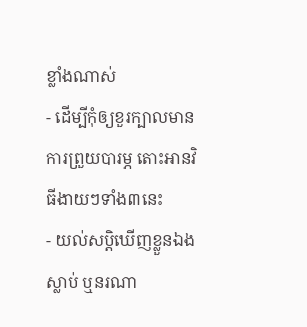ខ្លាំងណាស់
- ដើម្បីកុំឲ្យខួរក្បាលមានការព្រួយបារម្ភ តោះអានវិធីងាយៗទាំង៣នេះ
- យល់សប្តិឃើញខ្លួនឯងស្លាប់ ឬនរណា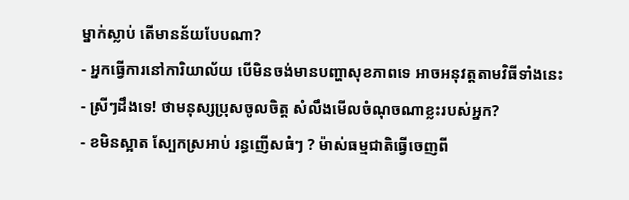ម្នាក់ស្លាប់ តើមានន័យបែបណា?
- អ្នកធ្វើការនៅការិយាល័យ បើមិនចង់មានបញ្ហាសុខភាពទេ អាចអនុវត្តតាមវិធីទាំងនេះ
- ស្រីៗដឹងទេ! ថាមនុស្សប្រុសចូលចិត្ត សំលឹងមើលចំណុចណាខ្លះរបស់អ្នក?
- ខមិនស្អាត ស្បែកស្រអាប់ រន្ធញើសធំៗ ? ម៉ាស់ធម្មជាតិធ្វើចេញពី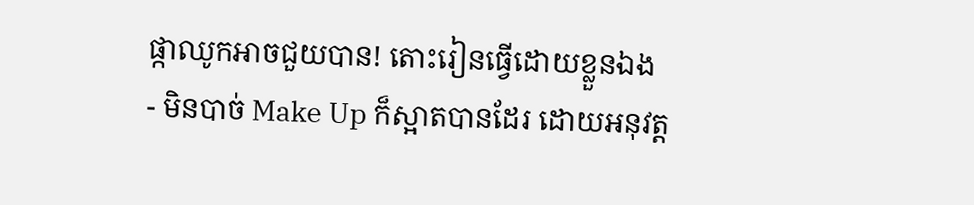ផ្កាឈូកអាចជួយបាន! តោះរៀនធ្វើដោយខ្លួនឯង
- មិនបាច់ Make Up ក៏ស្អាតបានដែរ ដោយអនុវត្ត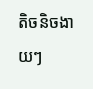តិចនិចងាយៗ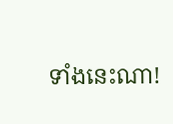ទាំងនេះណា!